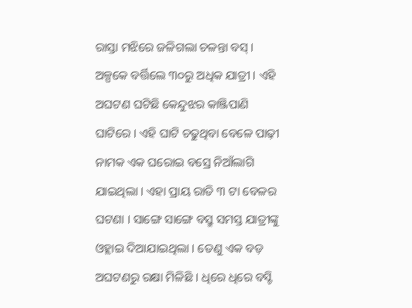ରାସ୍ତା ମଝିରେ ଜଳିଗଲା ଚଳନ୍ତା ବସ୍ । ଅଳ୍ପକେ ବର୍ତ୍ତିଲେ ୩୦ରୁ ଅଧିକ ଯାତ୍ରୀ । ଏହି ଅଘଟଣ ଘଟିଛି କେନ୍ଦୁଝର କାଞ୍ଜିପାଣି ଘାଟିରେ । ଏହି ଘାଟି ଚଢୁଥିବା ବେଳେ ପାଢ଼ୀ ନାମକ ଏକ ଘରୋଇ ବସ୍ରେ ନିଆଁଲାଗି ଯାଇଥିଲା । ଏହା ପ୍ରାୟ ରାତି ୩ ଟା ବେଳର ଘଟଣା । ସାଙ୍ଗେ ସାଙ୍ଗେ ବସ୍ରୁ ସମସ୍ତ ଯାତ୍ରୀଙ୍କୁ ଓହ୍ଲାଇ ଦିଆଯାଇଥିଲା । ତେଣୁ ଏକ ବଡ଼ ଅଘଟଣରୁ ରକ୍ଷା ମିଳିଛି । ଧିରେ ଧିରେ ବସ୍ଟି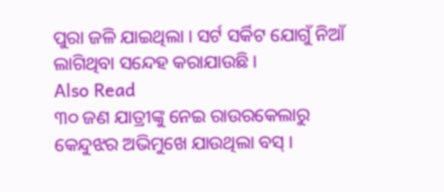ପୁରା ଜଳି ଯାଇଥିଲା । ସର୍ଟ ସର୍କିଟ ଯୋଗୁଁ ନିଆଁ ଲାଗିଥିବା ସନ୍ଦେହ କରାଯାଉଛି ।
Also Read
୩୦ ଜଣ ଯାତ୍ରୀଙ୍କୁ ନେଇ ରାଉରକେଲାରୁ କେନ୍ଦୁଝର ଅଭିମୁଖେ ଯାଉଥିଲା ବସ୍ ।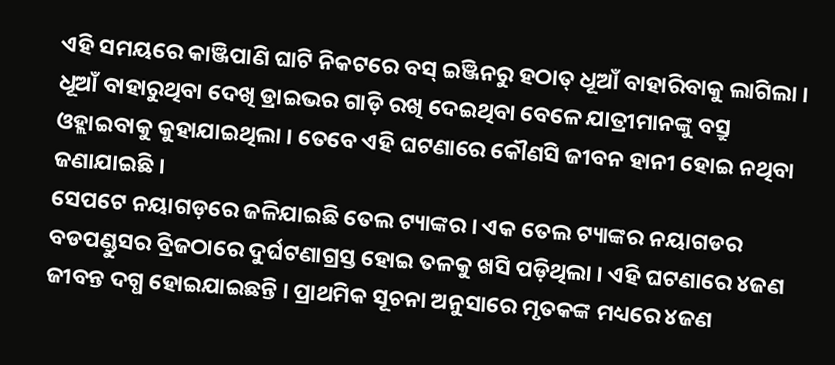ଏହି ସମୟରେ କାଞ୍ଜିପାଣି ଘାଟି ନିକଟରେ ବସ୍ ଇଞ୍ଜିନରୁ ହଠାତ୍ ଧୂଆଁ ବାହାରିବାକୁ ଲାଗିଲା । ଧୂଆଁ ବାହାରୁଥିବା ଦେଖି ଡ୍ରାଇଭର ଗାଡ଼ି ରଖି ଦେଇଥିବା ବେଳେ ଯାତ୍ରୀମାନଙ୍କୁ ବସ୍ରୁ ଓହ୍ଲାଇବାକୁ କୁହାଯାଇଥିଲା । ତେବେ ଏହି ଘଟଣାରେ କୌଣସି ଜୀବନ ହାନୀ ହୋଇ ନଥିବା ଜଣାଯାଇଛି ।
ସେପଟେ ନୟାଗଡ଼ରେ ଜଳିଯାଇଛି ତେଲ ଟ୍ୟାଙ୍କର । ଏକ ତେଲ ଟ୍ୟାଙ୍କର ନୟାଗଡର ବଡପଣ୍ଡୁସର ବ୍ରିଜଠାରେ ଦୁର୍ଘଟଣାଗ୍ରସ୍ତ ହୋଇ ତଳକୁ ଖସି ପଡ଼ିଥିଲା । ଏହି ଘଟଣାରେ ୪ଜଣ ଜୀବନ୍ତ ଦଗ୍ଧ ହୋଇଯାଇଛନ୍ତି । ପ୍ରାଥମିକ ସୂଚନା ଅନୁସାରେ ମୃତକଙ୍କ ମଧ୍ୟରେ ୪ଜଣ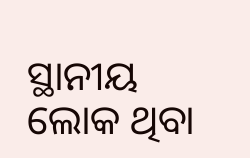ସ୍ଥାନୀୟ ଲୋକ ଥିବା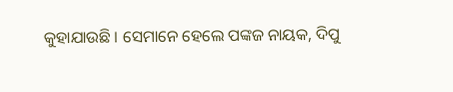କୁହାଯାଉଛି । ସେମାନେ ହେଲେ ପଙ୍କଜ ନାୟକ, ଦିପୁ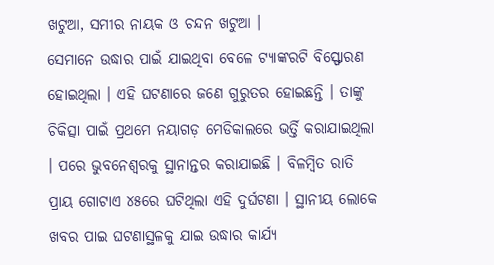ଖଟୁଆ, ସମୀର ନାୟକ ଓ ଚନ୍ଦନ ଖଟୁଆ ।
ସେମାନେ ଉଦ୍ଧାର ପାଇଁ ଯାଇଥିବା ବେଳେ ଟ୍ୟାଙ୍କରଟି ବିସ୍ଫୋରଣ ହୋଇଥିଲା । ଏହି ଘଟଣାରେ ଜଣେ ଗୁରୁତର ହୋଇଛନ୍ତି । ତାଙ୍କୁ ଚିକିତ୍ସା ପାଇଁ ପ୍ରଥମେ ନୟାଗଡ଼ ମେଡିକାଲରେ ଭର୍ତ୍ତି କରାଯାଇଥିଲା । ପରେ ଭୁବନେଶ୍ୱରକୁ ସ୍ଥାନାନ୍ତର କରାଯାଇଛି । ବିଳମ୍ବିତ ରାତି ପ୍ରାୟ ଗୋଟାଏ ୪୫ରେ ଘଟିଥିଲା ଏହି ଦୁର୍ଘଟଣା । ସ୍ଥାନୀୟ ଲୋକେ ଖବର ପାଇ ଘଟଣାସ୍ଥଳକୁ ଯାଇ ଉଦ୍ଧାର କାର୍ଯ୍ୟ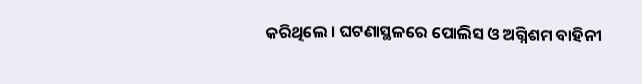କରିଥିଲେ । ଘଟଣାସ୍ଥଳରେ ପୋଲିସ ଓ ଅଗ୍ନିଶମ ବାହିନୀ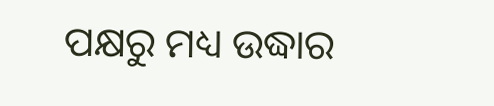ପକ୍ଷରୁ ମଧ୍ୟ ଉଦ୍ଧାର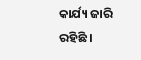କାର୍ଯ୍ୟ ଜାରି ରହିଛି ।